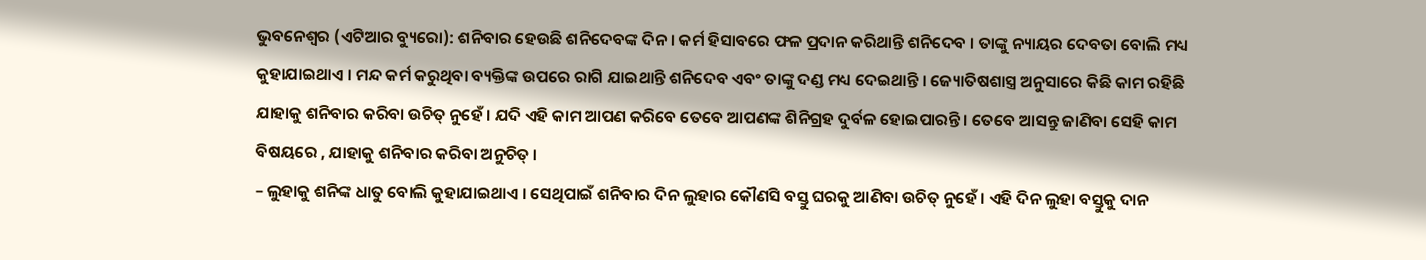ଭୁବନେଶ୍ୱର (ଏଟିଆର ବ୍ୟୁରୋ): ଶନିବାର ହେଉଛି ଶନିଦେବଙ୍କ ଦିନ । କର୍ମ ହିସାବରେ ଫଳ ପ୍ରଦାନ କରିଥାନ୍ତି ଶନିଦେବ । ତାଙ୍କୁ ନ୍ୟାୟର ଦେବତା ବୋଲି ମଧ୍ୟ କୁହାଯାଇଥାଏ । ମନ୍ଦ କର୍ମ କରୁଥିବା ବ୍ୟକ୍ତିଙ୍କ ଉପରେ ରାଗି ଯାଇଥାନ୍ତି ଶନିଦେବ ଏବଂ ତାଙ୍କୁ ଦଣ୍ଡ ମଧ୍ୟ ଦେଇଥାନ୍ତି । ଜ୍ୟୋତିଷଶାସ୍ତ୍ର ଅନୁସାରେ କିଛି କାମ ରହିଛି ଯାହାକୁ ଶନିବାର କରିବା ଉଚିତ୍ ନୁହେଁ । ଯଦି ଏହି କାମ ଆପଣ କରିବେ ତେବେ ଆପଣଙ୍କ ଶିନିଗ୍ରହ ଦୁର୍ବଳ ହୋଇପାରନ୍ତି । ତେବେ ଆସନ୍ତୁ ଜାଣିବା ସେହି କାମ ବିଷୟରେ , ଯାହାକୁ ଶନିବାର କରିବା ଅନୁଚିତ୍ ।
– ଲୁହାକୁ ଶନିଙ୍କ ଧାତୁ ବୋଲି କୁହାଯାଇଥାଏ । ସେଥିପାଇଁ ଶନିବାର ଦିନ ଲୁହାର କୌଣସି ବସ୍ତୁ ଘରକୁ ଆଣିବା ଉଚିତ୍ ନୁହେଁ । ଏହି ଦିନ ଲୁହା ବସ୍ତୁକୁ ଦାନ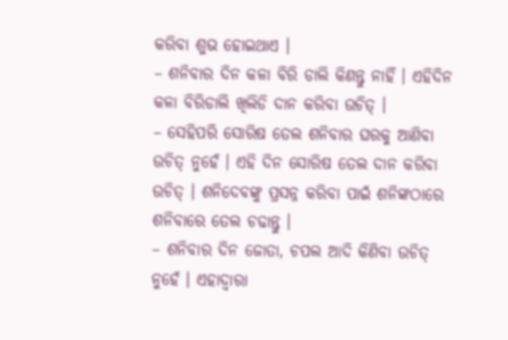କରିବା ଶୁଭ ହୋଇଥାଏ ।
– ଶନିବାର ଦିନ କଳା ବିରି ଡାଲି କିଣନ୍ତୁ ନାହିଁ । ଏହିଦିନ କଳା ବିରିଡାଲି ଖିଲିଡି ଦାନ କରିବା ଉଚିତ୍ ।
– ସେହିପରି ସୋରିଷ ତେଲ ଶନିବାର ଘରକୁ ଆଣିବା ଉଚିତ୍ ନୁହେଁ । ଏହି ଦିନ ସୋରିଷ ତେଲ ଦାନ କରିବା ଉଚିତ୍ । ଶନିଦେବଙ୍କୁ ପ୍ରସନ୍ନ କରିବା ପାଇଁ ଶନିଙ୍କଠାରେ ଶନିବାରେ ତେଲ ଚଢାନ୍ତୁ ।
– ଶନିବାର ଦିନ ଜୋତା, ଚପଲ ଆଦି କିଣିବା ଉଚିତ୍ ନୁହେଁ । ଏହାଦ୍ୱାରା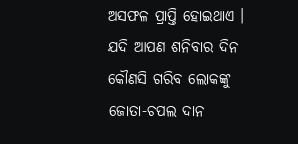ଅସଫଳ ପ୍ରାପ୍ତି ହୋଇଥାଏ । ଯଦି ଆପଣ ଶନିବାର ଦିନ କୌଣସି ଗରିବ ଲୋକଙ୍କୁ ଜୋତା-ଚପଲ ଦାନ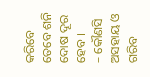କରିବେ ତେବେ ଶନି ଦୋଷ ଦୂର ହେବ ।
– କୌଣସି ଅସହାୟ ଓ ଗରିବ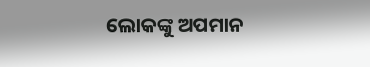ଲୋକଙ୍କୁ ଅପମାନ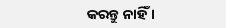କରନ୍ତୁ ନାହିଁ ।